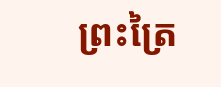ព្រះត្រៃ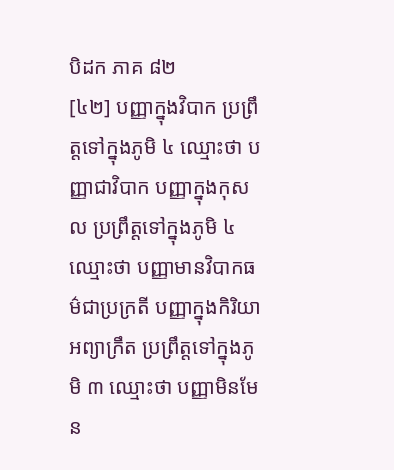បិដក ភាគ ៨២
[៤២] បញ្ញាក្នុងវិបាក ប្រព្រឹត្តទៅក្នុងភូមិ ៤ ឈ្មោះថា បញ្ញាជាវិបាក បញ្ញាក្នុងកុសល ប្រព្រឹត្តទៅក្នុងភូមិ ៤ ឈ្មោះថា បញ្ញាមានវិបាកធម៌ជាប្រក្រតី បញ្ញាក្នុងកិរិយាអព្យាក្រឹត ប្រព្រឹត្តទៅក្នុងភូមិ ៣ ឈ្មោះថា បញ្ញាមិនមែន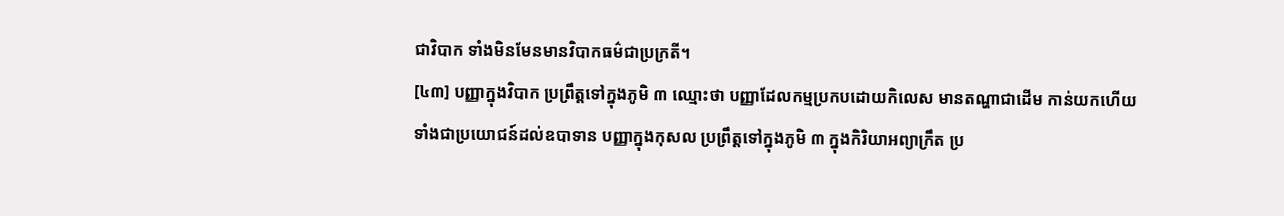ជាវិបាក ទាំងមិនមែនមានវិបាកធម៌ជាប្រក្រតី។
[៤៣] បញ្ញាក្នុងវិបាក ប្រព្រឹត្តទៅក្នុងភូមិ ៣ ឈ្មោះថា បញ្ញាដែលកម្មប្រកបដោយកិលេស មានតណ្ហាជាដើម កាន់យកហើយ ទាំងជាប្រយោជន៍ដល់ឧបាទាន បញ្ញាក្នុងកុសល ប្រព្រឹត្តទៅក្នុងភូមិ ៣ ក្នុងកិរិយាអព្យាក្រឹត ប្រ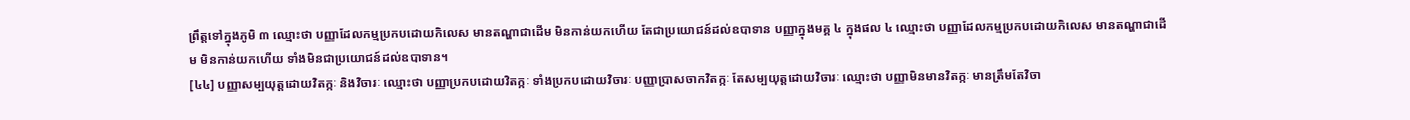ព្រឹត្តទៅក្នុងភូមិ ៣ ឈ្មោះថា បញ្ញាដែលកម្មប្រកបដោយកិលេស មានតណ្ហាជាដើម មិនកាន់យកហើយ តែជាប្រយោជន៍ដល់ឧបាទាន បញ្ញាក្នុងមគ្គ ៤ ក្នុងផល ៤ ឈ្មោះថា បញ្ញាដែលកម្មប្រកបដោយកិលេស មានតណ្ហាជាដើម មិនកាន់យកហើយ ទាំងមិនជាប្រយោជន៍ដល់ឧបាទាន។
[៤៤] បញ្ញាសម្បយុត្តដោយវិតក្កៈ និងវិចារៈ ឈ្មោះថា បញ្ញាប្រកបដោយវិតក្កៈ ទាំងប្រកបដោយវិចារៈ បញ្ញាប្រាសចាកវិតក្កៈ តែសម្បយុត្តដោយវិចារៈ ឈ្មោះថា បញ្ញាមិនមានវិតក្កៈ មានត្រឹមតែវិចា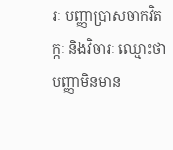រៈ បញ្ញាប្រាសចាកវិតក្កៈ និងវិចារៈ ឈ្មោះថា បញ្ញាមិនមាន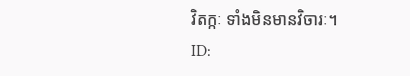វិតក្កៈ ទាំងមិនមានវិចារៈ។
ID: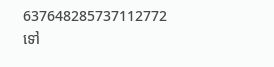637648285737112772
ទៅ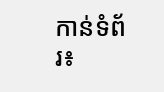កាន់ទំព័រ៖